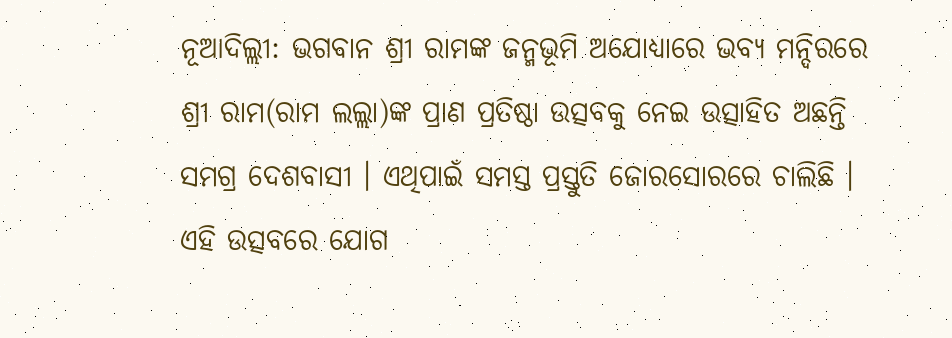ନୂଆଦିଲ୍ଲୀ: ଭଗବାନ ଶ୍ରୀ ରାମଙ୍କ ଜନ୍ମଭୂମି ଅଯୋଧ୍ୟାରେ ଭବ୍ୟ ମନ୍ଦିରରେ ଶ୍ରୀ ରାମ(ରାମ ଲଲ୍ଲା)ଙ୍କ ପ୍ରାଣ ପ୍ରତିଷ୍ଠା ଉତ୍ସବକୁ ନେଇ ଉତ୍ସାହିତ ଅଛନ୍ତି ସମଗ୍ର ଦେଶବାସୀ । ଏଥିପାଇଁ ସମସ୍ତ ପ୍ରସ୍ତୁତି ଜୋରସୋରରେ ଚାଲିଛି । ଏହି ଉତ୍ସବରେ ଯୋଗ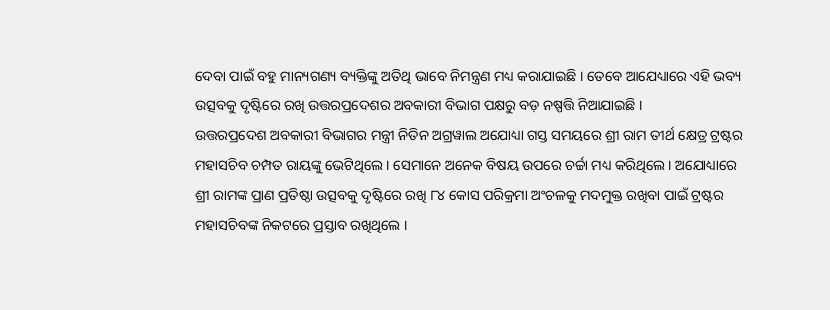ଦେବା ପାଇଁ ବହୁ ମାନ୍ୟଗଣ୍ୟ ବ୍ୟକ୍ତିଙ୍କୁ ଅତିଥି ଭାବେ ନିମନ୍ତ୍ରଣ ମଧ୍ୟ କରାଯାଇଛି । ତେବେ ଆଯେଧ୍ୟାରେ ଏହି ଭବ୍ୟ ଉତ୍ସବକୁ ଦୃଷ୍ଟିରେ ରଖି ଉତ୍ତରପ୍ରଦେଶର ଅବକାରୀ ବିଭାଗ ପକ୍ଷରୁ ବଡ଼ ନଷ୍ପତ୍ତି ନିଆଯାଇଛି ।
ଉତ୍ତରପ୍ରଦେଶ ଅବକାରୀ ବିଭାଗର ମନ୍ତ୍ରୀ ନିତିନ ଅଗ୍ରୱାଲ ଅଯୋଧ୍ୟା ଗସ୍ତ ସମୟରେ ଶ୍ରୀ ରାମ ତୀର୍ଥ କ୍ଷେତ୍ର ଟ୍ରଷ୍ଟର ମହାସଚିବ ଚମ୍ପତ ରାୟଙ୍କୁ ଭେଟିଥିଲେ । ସେମାନେ ଅନେକ ବିଷୟ ଉପରେ ଚର୍ଚ୍ଚା ମଧ୍ୟ କରିଥିଲେ । ଅଯୋଧ୍ୟାରେ ଶ୍ରୀ ରାମଙ୍କ ପ୍ରାଣ ପ୍ରତିଷ୍ଠା ଉତ୍ସବକୁ ଦୃଷ୍ଟିରେ ରଖି ୮୪ କୋସ ପରିକ୍ରମା ଅଂଚଳକୁ ମଦମୁକ୍ତ ରଖିବା ପାଇଁ ଟ୍ରଷ୍ଟର ମହାସଚିବଙ୍କ ନିକଟରେ ପ୍ରସ୍ତାବ ରଖିଥିଲେ ।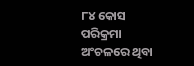୮୪ କୋସ ପରିକ୍ରମା ଅଂଚଳରେ ଥିବା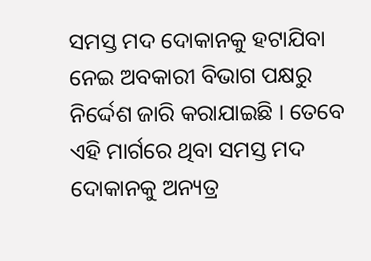ସମସ୍ତ ମଦ ଦୋକାନକୁ ହଟାଯିବା ନେଇ ଅବକାରୀ ବିଭାଗ ପକ୍ଷରୁ ନିର୍ଦ୍ଦେଶ ଜାରି କରାଯାଇଛି । ତେବେ ଏହି ମାର୍ଗରେ ଥିବା ସମସ୍ତ ମଦ ଦୋକାନକୁ ଅନ୍ୟତ୍ର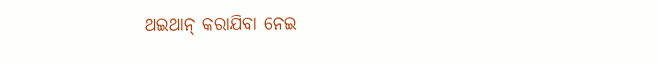ଥଇଥାନ୍ କରାଯିବା ନେଇ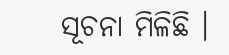ସୂଚନା ମିଳିଛି ।